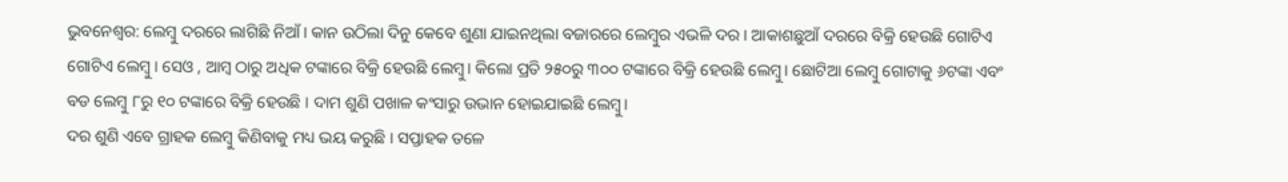ଭୁବନେଶ୍ବର: ଲେମ୍ବୁ ଦରରେ ଲାଗିଛି ନିଆଁ । କାନ ଉଠିଲା ଦିନୁ କେବେ ଶୁଣା ଯାଇନଥିଲା ବଜାରରେ ଲେମ୍ବୁର ଏଭଳି ଦର । ଆକାଶଛୁଆଁ ଦରରେ ବିକ୍ରି ହେଉଛି ଗୋଟିଏ ଗୋଟିଏ ଲେମ୍ବୁ । ସେଓ , ଆମ୍ବ ଠାରୁ ଅଧିକ ଟଙ୍କାରେ ବିକ୍ରି ହେଉଛି ଲେମ୍ବୁ। କିଲୋ ପ୍ରତି ୨୫୦ରୁ ୩୦୦ ଟଙ୍କାରେ ବିକ୍ରି ହେଉଛି ଲେମ୍ବୁ। ଛୋଟିଆ ଲେମ୍ବୁ ଗୋଟାକୁ ୬ଟଙ୍କା ଏବଂ ବଡ ଲେମ୍ବୁ ୮ରୁ ୧୦ ଟଙ୍କାରେ ବିକ୍ରି ହେଉଛି । ଦାମ ଶୁଣି ପଖାଳ କଂସାରୁ ଉଭାନ ହୋଇଯାଇଛି ଲେମ୍ବୁ।
ଦର ଶୁଣି ଏବେ ଗ୍ରାହକ ଲେମ୍ବୁ କିଣିବାକୁ ମଧ୍ୟ ଭୟ କରୁଛି । ସପ୍ତାହକ ତଳେ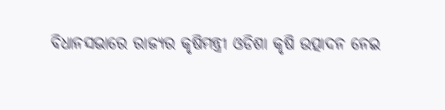ବିଧାନସଭାରେ ରାଜ୍ୟର କୃଷିମନ୍ତ୍ରୀ ଓଡିଶା କୃଷି ଉତ୍ପାଦନ ନେଇ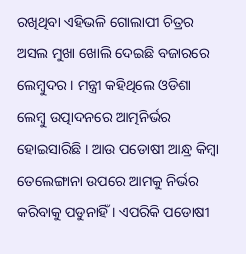ରଖିଥିବା ଏହିଭଳି ଗୋଲାପୀ ଚିତ୍ରର ଅସଲ ମୁଖା ଖୋଲି ଦେଇଛି ବଜାରରେ ଲେମ୍ବୁଦର । ମନ୍ତ୍ରୀ କହିଥିଲେ ଓଡିଶା ଲେମ୍ବୁ ଉତ୍ପାଦନରେ ଆତ୍ମନିର୍ଭର ହୋଇସାରିଛି । ଆଉ ପଡୋଷୀ ଆନ୍ଧ୍ର କିମ୍ବା ତେଲେଙ୍ଗାନା ଉପରେ ଆମକୁ ନିର୍ଭର କରିବାକୁ ପଡୁନାହିଁ । ଏପରିକି ପଡୋଷୀ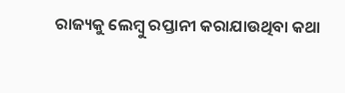ରାଜ୍ୟକୁ ଲେମ୍ବୁ ରପ୍ତାନୀ କରାଯାଉଥିବା କଥା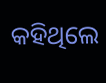କହିଥିଲେ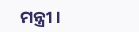ମନ୍ତ୍ରୀ ।